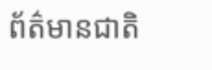ព័ត៌មានជាតិ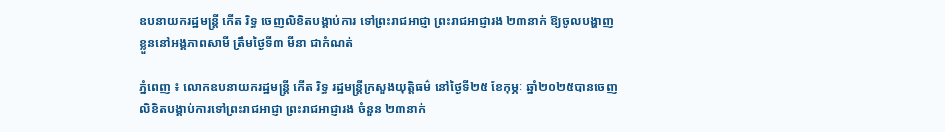ឧបនាយករដ្ឋមន្ត្រី កើត រិទ្ធ ចេញលិខិតបង្គាប់ការ ទៅព្រះរាជអាជ្ញា ព្រះរាជអាជ្ញារង ២៣នាក់ ឱ្យចូលបង្ហាញខ្លួននៅអង្គភាពសាមី ត្រឹមថ្ងៃទី៣ មីនា ជាកំណត់

ភ្នំពេញ ៖ លោកឧបនាយករដ្ឋមន្ត្រី កើត រិទ្ធ រដ្ឋមន្ត្រីក្រសួងយុត្តិធម៌ នៅថ្ងៃទី២៥ ខែកុម្ភៈ ឆ្នាំ២០២៥បានចេញលិខិតបង្គាប់ការទៅព្រះរាជអាជ្ញា ព្រះរាជអាជ្ញារង ចំនួន ២៣នាក់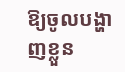ឱ្យចូលបង្ហាញខ្លួន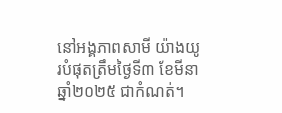នៅអង្គភាពសាមី យ៉ាងយូរបំផុតត្រឹមថ្ងៃទី៣ ខែមីនា ឆ្នាំ២០២៥ ជាកំណត់។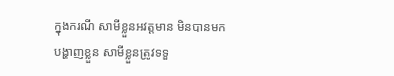ក្នុងករណី សាមីខ្លួនអវត្តមាន មិនបានមកបង្ហាញខ្លួន សាមីខ្លួនត្រូវទទួ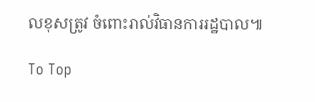លខុសត្រូវ ចំពោះរាល់វិធានការរដ្ឋបាល៕

To Top